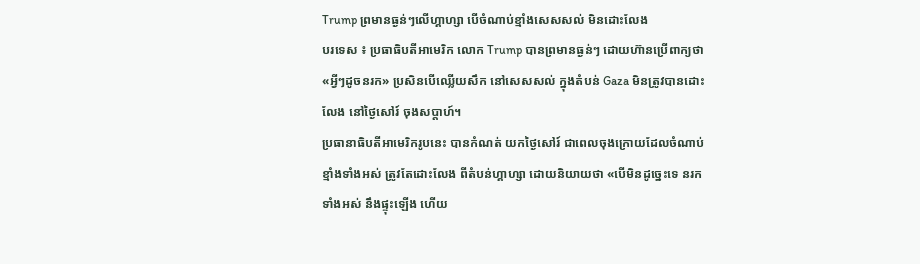Trump ព្រមានធ្ងន់ៗលើហ្គាហ្សា បើចំណាប់ខ្មាំងសេសសល់ មិនដោះលែង
បរទេស ៖ ប្រធាធិបតីអាមេរិក លោក Trump បានព្រមានធ្ងន់ៗ ដោយហ៊ានប្រើពាក្យថា «អ្វីៗដូចនរក» ប្រសិនបើឈ្លើយសឹក នៅសេសសល់ ក្នុងតំបន់ Gaza មិនត្រូវបានដោះលែង នៅថ្ងៃសៅរ៍ ចុងសប្តាហ៍។
ប្រធានាធិបតីអាមេរិករូបនេះ បានកំណត់ យកថ្ងៃសៅរ៍ ជាពេលចុងក្រោយដែលចំណាប់ខ្មាំងទាំងអស់ ត្រូវតែដោះលែង ពីតំបន់ហ្គាហ្សា ដោយនិយាយថា «បើមិនដូច្នេះទេ នរកទាំងអស់ នឹងផ្ទុះឡើង ហើយ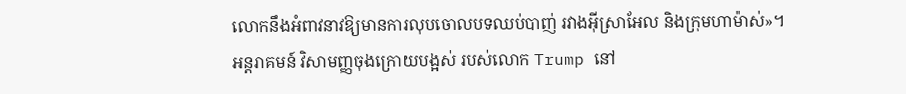លោកនឹងអំពាវនាវឱ្យមានការលុបចោលបទឈប់បាញ់ រវាងអ៊ីស្រាអែល និងក្រុមហាម៉ាស់»។
អន្តរាគមន៍ វិសាមញ្ញចុងក្រោយបង្អស់ របស់លោក Trump នៅ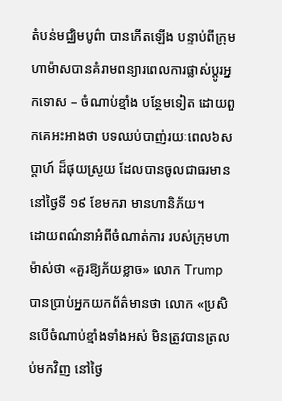តំបន់មជ្ឈិមបូព៌ា បានកើតឡើង បន្ទាប់ពីក្រុមហាម៉ាសបានគំរាមពន្យារពេលការផ្លាស់ប្តូរអ្នកទោស – ចំណាប់ខ្មាំង បន្ថែមទៀត ដោយពួកគេអះអាងថា បទឈប់បាញ់រយៈពេល៦សប្តាហ៍ ដ៏ផុយស្រួយ ដែលបានចូលជាធរមាន នៅថ្ងៃទី ១៩ ខែមករា មានហានិភ័យ។
ដោយពណ៌នាអំពីចំណាត់ការ របស់ក្រុមហាម៉ាស់ថា «គួរឱ្យភ័យខ្លាច» លោក Trump បានប្រាប់អ្នកយកព័ត៌មានថា លោក «ប្រសិនបើចំណាប់ខ្មាំងទាំងអស់ មិនត្រូវបានត្រលប់មកវិញ នៅថ្ងៃ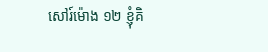សៅរ៍ម៉ោង ១២ ខ្ញុំគិ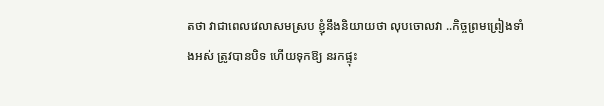តថា វាជាពេលវេលាសមស្រប ខ្ញុំនឹងនិយាយថា លុបចោលវា ..កិច្ចព្រមព្រៀងទាំងអស់ ត្រូវបានបិទ ហើយទុកឱ្យ នរកផ្ទុះ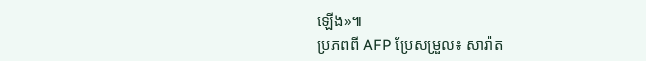ឡើង»៕
ប្រភពពី AFP ប្រែសម្រួល៖ សារ៉ាត